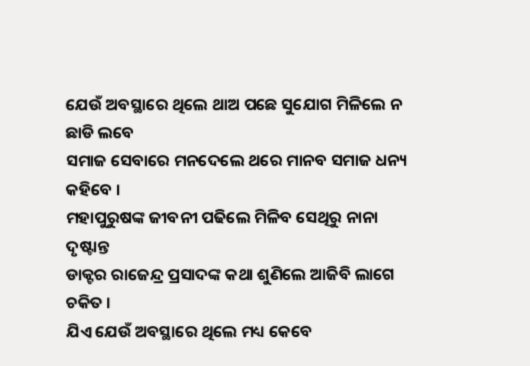ଯେଉଁ ଅବସ୍ଥାରେ ଥିଲେ ଥାଅ ପଛେ ସୁଯୋଗ ମିଳିଲେ ନ ଛାଡି ଲବେ
ସମାଜ ସେବାରେ ମନଦେଲେ ଥରେ ମାନବ ସମାଜ ଧନ୍ୟ କହିବେ ।
ମହାପୁରୁଷଙ୍କ ଜୀବନୀ ପଢିଲେ ମିଳିବ ସେଥିରୁ ନାନା ଦୃଷ୍ଟାନ୍ତ
ଡାକ୍ଟର ରାଜେନ୍ଦ୍ର ପ୍ରସାଦଙ୍କ କଥା ଶୁଣିଲେ ଆଜିବି ଲାଗେ ଚକିତ ।
ଯିଏ ଯେଉଁ ଅବସ୍ଥାରେ ଥିଲେ ମଧ୍ୟ କେବେ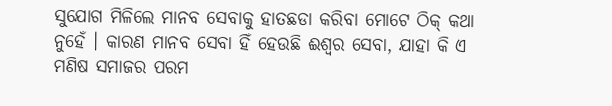ସୁଯୋଗ ମିଳିଲେ ମାନବ ସେବାକୁ ହାତଛଡା କରିବା ମୋଟେ ଠିକ୍ କଥା ନୁହେଁ । କାରଣ ମାନବ ସେବା ହିଁ ହେଉଛି ଈଶ୍ୱର ସେବା, ଯାହା କି ଏ ମଣିଷ ସମାଜର ପରମ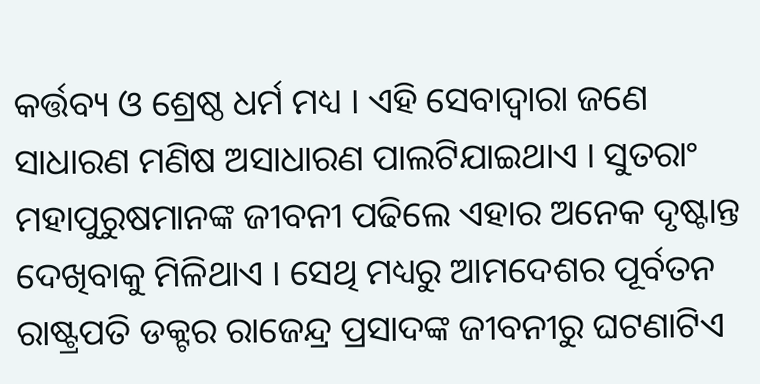କର୍ତ୍ତବ୍ୟ ଓ ଶ୍ରେଷ୍ଠ ଧର୍ମ ମଧ୍ୟ । ଏହି ସେବାଦ୍ୱାରା ଜଣେ ସାଧାରଣ ମଣିଷ ଅସାଧାରଣ ପାଲଟିଯାଇଥାଏ । ସୁତରାଂ ମହାପୁରୁଷମାନଙ୍କ ଜୀବନୀ ପଢିଲେ ଏହାର ଅନେକ ଦୃଷ୍ଟାନ୍ତ ଦେଖିବାକୁ ମିଳିଥାଏ । ସେଥି ମଧ୍ୟରୁ ଆମଦେଶର ପୂର୍ବତନ ରାଷ୍ଟ୍ରପତି ଡକ୍ଟର ରାଜେନ୍ଦ୍ର ପ୍ରସାଦଙ୍କ ଜୀବନୀରୁ ଘଟଣାଟିଏ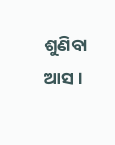ଶୁଣିବା ଆସ ।